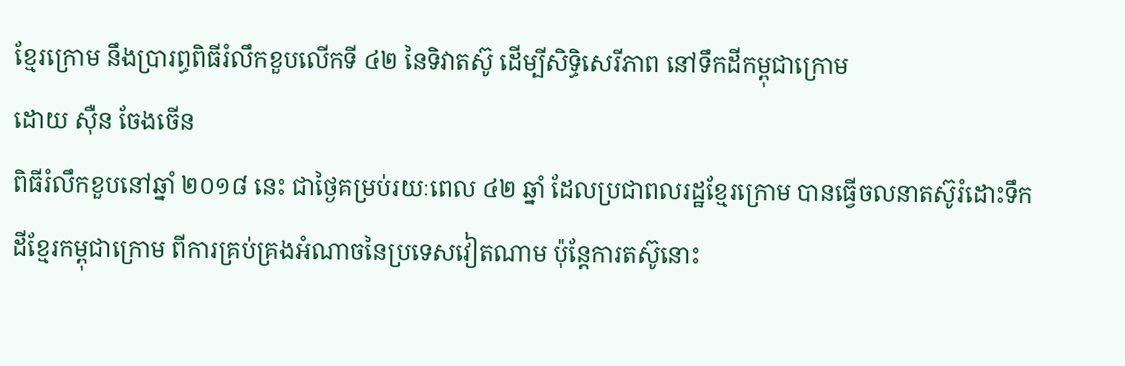ខ្មែរក្រោម នឹងប្រារព្ធពិធីរំលឹកខួបលើកទី ៤២ នៃទិវាតស៊ូ ដើម្បីសិទ្ធិសេរីភាព នៅទឹកដីកម្ពុជាក្រោម
ដោយ ស៊ឺន ចែងចើន
ពិធីរំលឹកខួបនៅឆ្នាំ ២០១៨ នេះ ជាថ្ងៃគម្រប់រយៈពេល ៤២ ឆ្នាំ ដែលប្រជាពលរដ្ឋខ្មែរក្រោម បានធ្វើចលនាតស៊ូរំដោះទឹកដីខ្មែរកម្ពុជាក្រោម ពីការគ្រប់គ្រងអំណាចនៃប្រទេសវៀតណាម ប៉ុន្តែការតស៊ូនោះ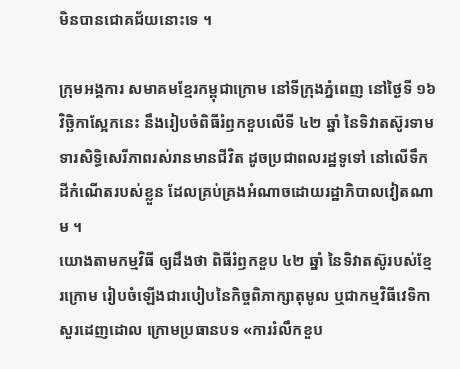មិនបានជោគជ័យនោះទេ ។

ក្រុមអង្គការ សមាគមខ្មែរកម្ពុជាក្រោម នៅទីក្រុងភ្នំពេញ នៅថ្ងៃទី ១៦ វិច្ឆិកាស្អែកនេះ នឹងរៀបចំពិធីរំឭកខួបលើទី ៤២ ឆ្នាំ នៃទិវាតស៊ូរទាមទារសិទ្ធិសេរីភាពរស់រានមានជីវិត ដូចប្រជាពលរដ្ឋទូទៅ នៅលើទឹកដីកំណើតរបស់ខ្លួន ដែលគ្រប់គ្រងអំណាចដោយរដ្ឋាភិបាលវៀតណាម ។
យោងតាមកម្មវិធី ឲ្យដឹងថា ពិធីរំឭកខួប ៤២ ឆ្នាំ នៃទិវាតស៊ូរបស់ខ្មែរក្រោម រៀបចំឡើងជារបៀបនៃកិច្ចពិភាក្សាតុមូល ឬជាកម្មវិធីវេទិកាសួរដេញដោល ក្រោមប្រធានបទ «ការរំលឹកខួប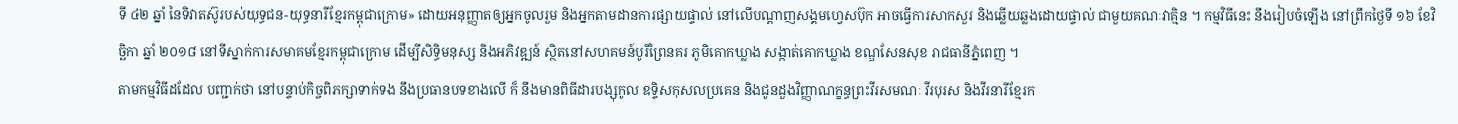ទី ៤២ ឆ្នាំ នៃទិវាតស៊ូរបស់យុទ្ធជន-យុទ្ធនារីខ្មែរកម្ពុជាក្រោម» ដោយអនុញ្ញាតឲ្យអ្នកចូលរួម និងអ្នកតាមដានការផ្សាយផ្ទាល់ នៅលើបណ្តាញសង្គមហ្វេសប៊ុក អាចធ្វើការសាកសួរ និងឆ្លើយឆ្លងដោយផ្ទាល់ ជាមួយគណៈវាគ្មិន ។ កម្មវិធីនេះ នឹងរៀបចំឡើង នៅព្រឹកថ្ងៃទី ១៦ ខែវិច្ឆិកា ឆ្នាំ ២០១៨ នៅទីស្នាក់ការសមាគមខ្មែរកម្ពុជាក្រោម ដើម្បីសិទ្ធិមនុស្ស និងអភិវឌ្ឍន៍ ស្ថិតនៅសហគមន៍បូរីព្រៃនគរ ភូមិគោកឃ្លាង សង្កាត់គោកឃ្លាង ខណ្ឌសែនសុខ រាជធានីភ្នំពេញ ។
តាមកម្មវិធីដដែល បញ្ជាក់ថា នៅបន្ទាប់កិច្ចពិភក្សាទាក់ទង នឹងប្រធានបទខាងលើ ក៏ នឹងមានពិធីដារបង្សុកូល ឧទ្ទិសកុសលប្រគេន និងជូនដួងវិញ្ញាណក្ខន្ធព្រះវីរសមណៈ វីរបុរស និងវីរនារីខ្មែរក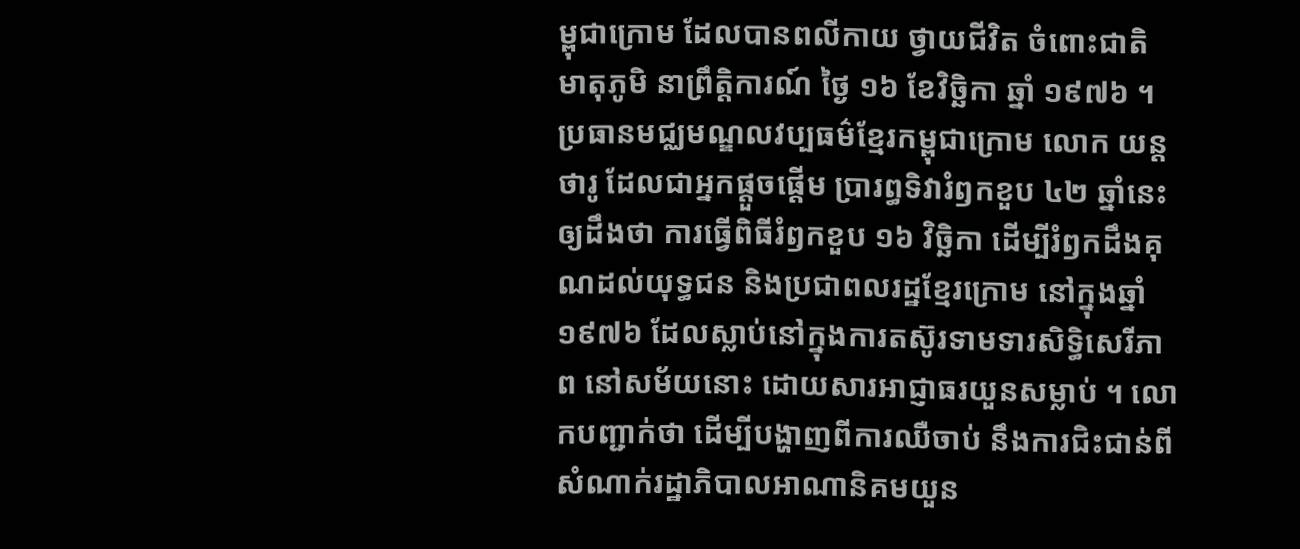ម្ពុជាក្រោម ដែលបានពលីកាយ ថ្វាយជីវិត ចំពោះជាតិ មាតុភូមិ នាព្រឹត្តិការណ៍ ថ្ងៃ ១៦ ខែវិច្ឆិកា ឆ្នាំ ១៩៧៦ ។
ប្រធានមជ្ឈមណ្ឌលវប្បធម៌ខ្មែរកម្ពុជាក្រោម លោក យន្ត ថារូ ដែលជាអ្នកផ្តួចផ្តើម ប្រារព្ធទិវារំឭកខួប ៤២ ឆ្នាំនេះ ឲ្យដឹងថា ការធ្វើពិធីរំឭកខួប ១៦ វិច្ឆិកា ដើម្បីរំឭកដឹងគុណដល់យុទ្ធជន និងប្រជាពលរដ្ឋខ្មែរក្រោម នៅក្នុងឆ្នាំ ១៩៧៦ ដែលស្លាប់នៅក្នុងការតស៊ូរទាមទារសិទ្ធិសេរីភាព នៅសម័យនោះ ដោយសារអាជ្ញាធរយួនសម្លាប់ ។ លោកបញ្ជាក់ថា ដើម្បីបង្ហាញពីការឈឺចាប់ នឹងការជិះជាន់ពីសំណាក់រដ្ឋាភិបាលអាណានិគមយួន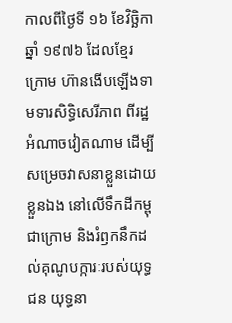កាលពីថ្ងៃទី ១៦ ខែវិច្ឆិកា ឆ្នាំ ១៩៧៦ ដែលខ្មែរក្រោម ហ៊ានងើបឡើងទាមទារសិទ្ធិសេរីភាព ពីរដ្ឋអំណាចវៀតណាម ដើម្បីសម្រេចវាសនាខ្លួនដោយខ្លួនឯង នៅលើទឹកដីកម្ពុជាក្រោម និងរំឭកនឹកដល់គុណូបក្ការៈរបស់យុទ្ធជន យុទ្ធនា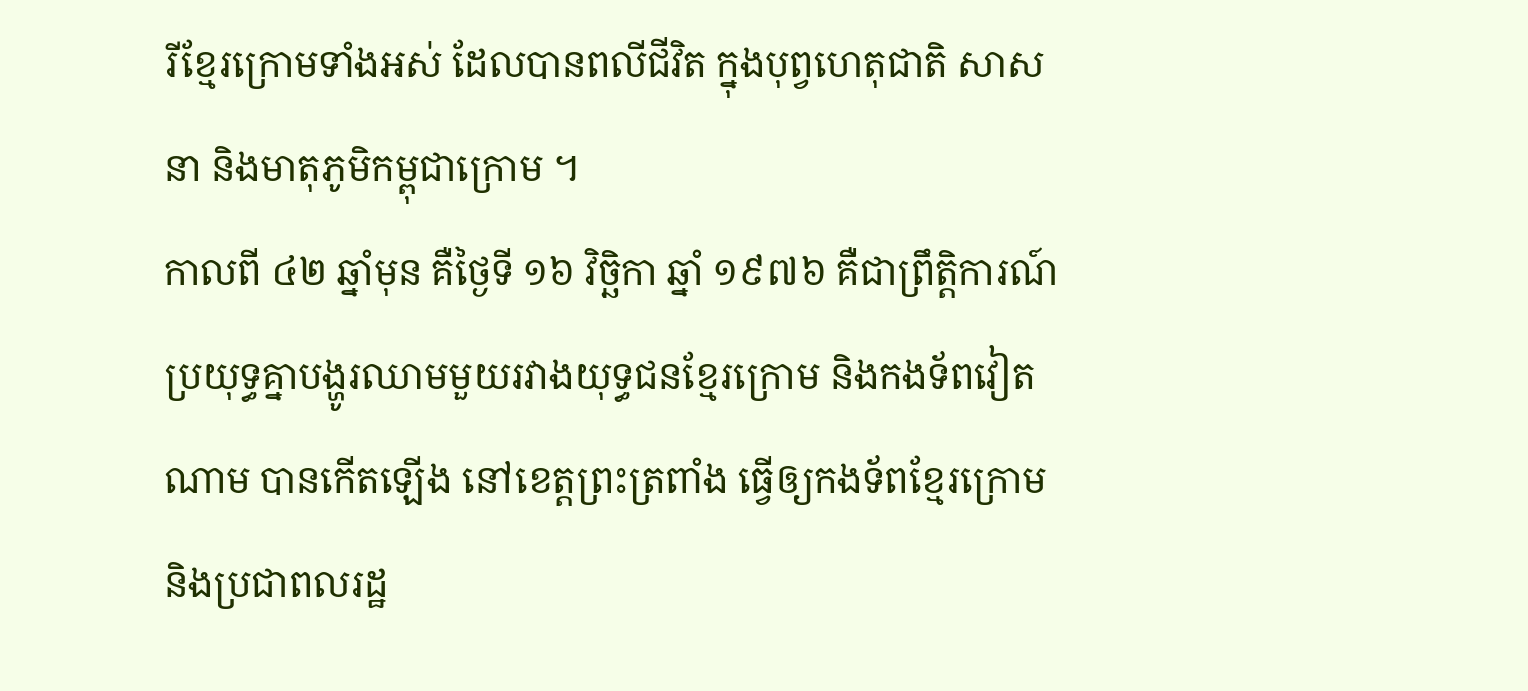រីខ្មែរក្រោមទាំងអស់ ដែលបានពលីជីវិត ក្នុងបុព្វហេតុជាតិ សាសនា និងមាតុភូមិកម្ពុជាក្រោម ។
កាលពី ៤២ ឆ្នាំមុន គឺថ្ងៃទី ១៦ វិច្ឆិកា ឆ្នាំ ១៩៧៦ គឺជាព្រឹត្តិការណ៍ប្រយុទ្ធគ្នាបង្ហូរឈាមមួយរវាងយុទ្ធជនខ្មែរក្រោម និងកងទ័ពវៀតណាម បានកើតឡើង នៅខេត្តព្រះត្រពាំង ធ្វើឲ្យកងទ័ពខ្មែរក្រោម និងប្រជាពលរដ្ឋ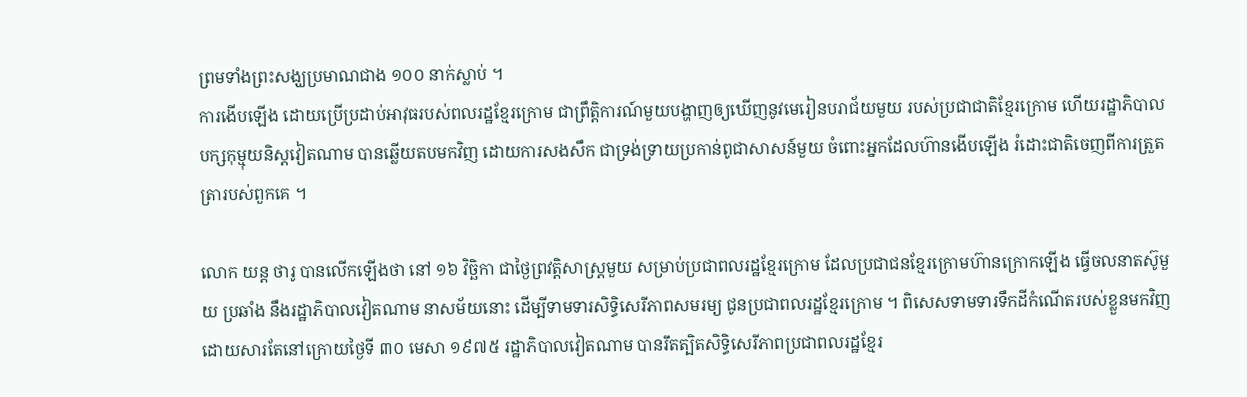ព្រមទាំងព្រះសង្ឃប្រមាណជាង ១០០ នាក់ស្លាប់ ។
ការងើបឡើង ដោយប្រើប្រដាប់អាវុធរបស់ពលរដ្ឋខ្មែរក្រោម ជាព្រឹត្តិការណ៍មួយបង្ហាញឲ្យឃើញនូវមេរៀនបរាជ័យមួយ របស់ប្រជាជាតិខ្មែរក្រោម ហើយរដ្ឋាភិបាលបក្សកុម្មុយនិស្តវៀតណាម បានឆ្លើយតបមកវិញ ដោយការសងសឹក ជាទ្រង់ទ្រាយប្រកាន់ពូជាសាសន៍មួយ ចំពោះអ្នកដែលហ៊ានងើបឡើង រំដោះជាតិចេញពីការត្រួតត្រារបស់ពួកគេ ។

លោក យន្ត ថារូ បានលើកឡើងថា នៅ ១៦ វិច្ឆិកា ជាថ្ងៃព្រវត្តិសាស្ត្រមួយ សម្រាប់ប្រជាពលរដ្ឋខ្មែរក្រោម ដែលប្រជាជនខ្មែរក្រោមហ៊ានក្រោកឡើង ធ្វើចលនាតស៊ូមួយ ប្រឆាំង នឹងរដ្ឋាភិបាលវៀតណាម នាសម័យនោះ ដើម្បីទាមទារសិទ្ធិសេរីភាពសមរម្យ ជូនប្រជាពលរដ្ឋខ្មែរក្រោម ។ ពិសេសទាមទារទឹកដីកំណើតរបស់ខ្លួនមកវិញ ដោយសារតែនៅក្រោយថ្ងៃទី ៣០ មេសា ១៩៧៥ រដ្ឋាភិបាលវៀតណាម បានរឹតត្បិតសិទ្ធិសេរីភាពប្រជាពលរដ្ឋខ្មែរ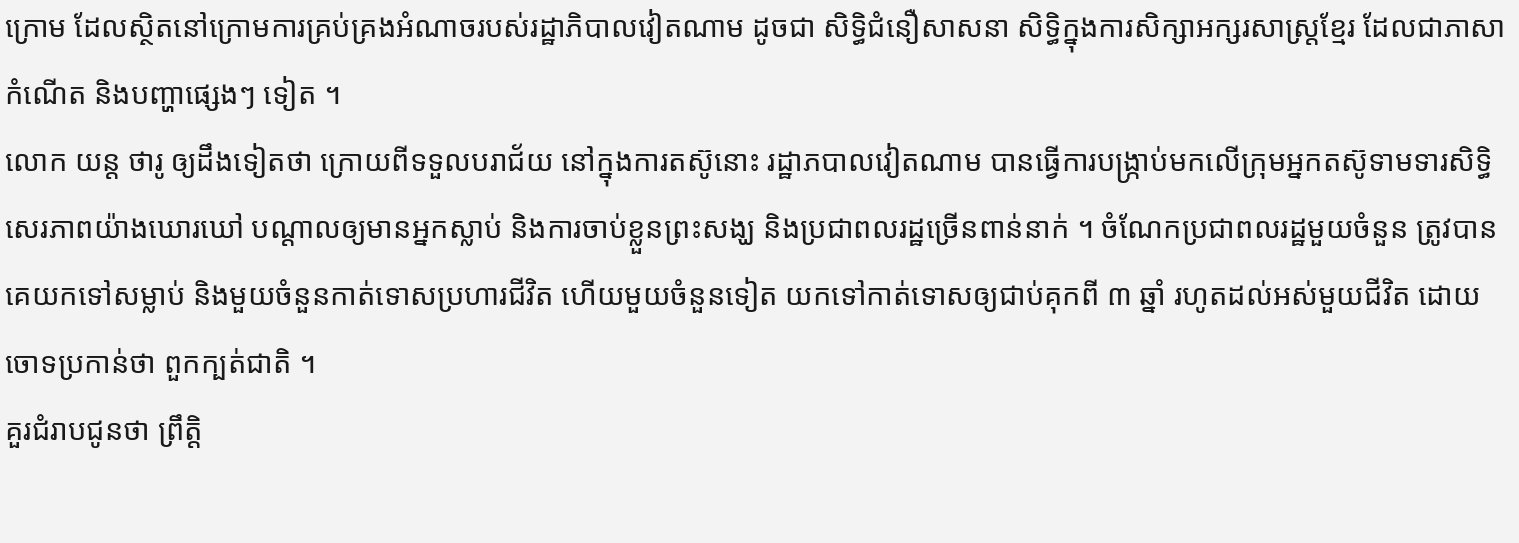ក្រោម ដែលស្ថិតនៅក្រោមការគ្រប់គ្រងអំណាចរបស់រដ្ឋាភិបាលវៀតណាម ដូចជា សិទ្ធិជំនឿសាសនា សិទ្ធិក្នុងការសិក្សាអក្សរសាស្ត្រខ្មែរ ដែលជាភាសាកំណើត និងបញ្ហាផ្សេងៗ ទៀត ។
លោក យន្ត ថារូ ឲ្យដឹងទៀតថា ក្រោយពីទទួលបរាជ័យ នៅក្នុងការតស៊ូនោះ រដ្ឋាភបាលវៀតណាម បានធ្វើការបង្ក្រាប់មកលើក្រុមអ្នកតស៊ូទាមទារសិទ្ធិសេរភាពយ៉ាងឃោរឃៅ បណ្តាលឲ្យមានអ្នកស្លាប់ និងការចាប់ខ្លួនព្រះសង្ឃ និងប្រជាពលរដ្ឋច្រើនពាន់នាក់ ។ ចំណែកប្រជាពលរដ្ឋមួយចំនួន ត្រូវបានគេយកទៅសម្លាប់ និងមួយចំនួនកាត់ទោសប្រហារជីវិត ហើយមួយចំនួនទៀត យកទៅកាត់ទោសឲ្យជាប់គុកពី ៣ ឆ្នាំ រហូតដល់អស់មួយជីវិត ដោយចោទប្រកាន់ថា ពួកក្បត់ជាតិ ។
គួរជំរាបជូនថា ព្រឹត្តិ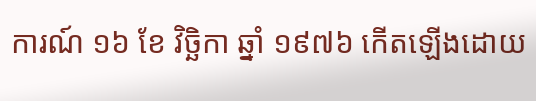ការណ៍ ១៦ ខែ វិច្ឆិកា ឆ្នាំ ១៩៧៦ កើតឡើងដោយ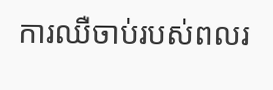ការឈឺចាប់របស់ពលរ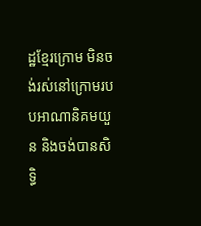ដ្ឋខ្មែរក្រោម មិនចង់រស់នៅក្រោមរបបអាណានិគមយួន និងចង់បានសិទ្ធិ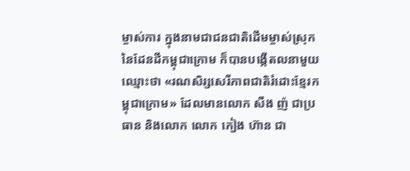ម្ចាស់ការ ក្នុងនាមជាជនជាតិដើមម្ចាស់ស្រុកនៃដែនដីកម្ពុជាក្រោម ក៏បានបង្កើតលនាមួយឈ្មោះថា «រណសិរ្សសេរីភាពជាតិរំដោះខ្មែរកម្ពុជាក្រោម» ដែលមានលោក សឺង ញ៉ ជាប្រធាន និងលោក លោក កៀង ហ៊ាន ជា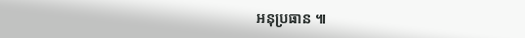អនុប្រធាន ៕